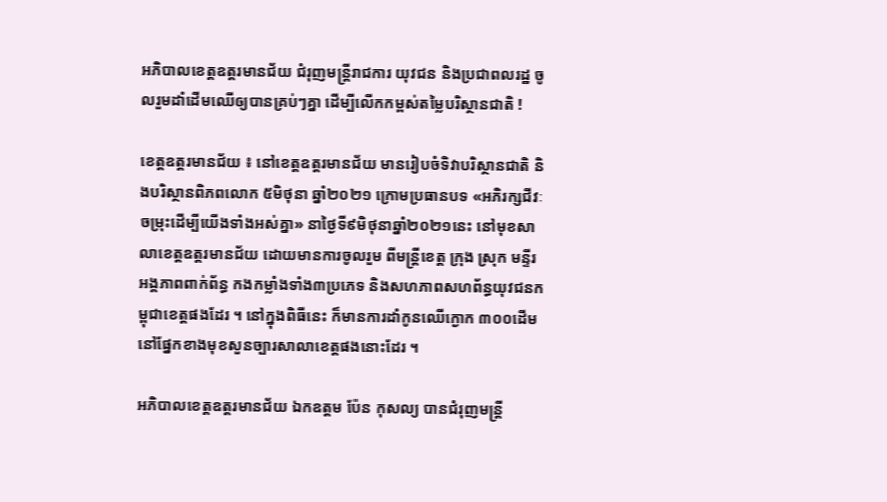អភិបាលខេត្តឧត្តរមានជ័យ ជំរុញមន្ត្រីរាជការ យុវជន និងប្រជាពលរដ្ឋ ចូលរួមដាំដើមឈើឲ្យបានគ្រប់ៗគ្នា ដើម្បីលើកកម្ពស់តម្លៃបរិស្ថានជាតិ !

ខេត្តឧត្តរមានជ័យ ៖ នៅខេត្តឧត្តរមានជ័យ មានរៀបចំទិវាបរិស្ថានជាតិ និងបរិស្ថានពិភពលោក ៥មិថុនា ឆ្នាំ២០២១ ក្រោមប្រធានបទ «អភិរក្សជីវៈចម្រុះដើម្បីយើងទាំងអស់គ្នា» នាថ្ងៃទី៩មិថុនាឆ្នាំ២០២១នេះ នៅមុខសាលាខេត្តឧត្តរមានជ័យ ដោយមានការចូលរួម ពីមន្ត្រីខេត្ត ក្រុង ស្រុក មន្ទីរ អង្គភាពពាក់ព័ន្ធ កងកម្លាំងទាំង៣ប្រភេទ និងសហភាពសហព័ន្ធយុវជនកម្ពុជាខេត្តផងដែរ ។ នៅក្នុងពិធីនេះ ក៏មានការដាំកូនឈើក្ងោក ៣០០ដើម នៅផ្នែកខាងមុខសួនច្បារសាលាខេត្តផងនោះដែរ ។

អភិបាលខេត្តឧត្តរមានជ័យ ឯកឧត្តម ប៉ែន កុសល្យ បានជំរុញមន្ត្រី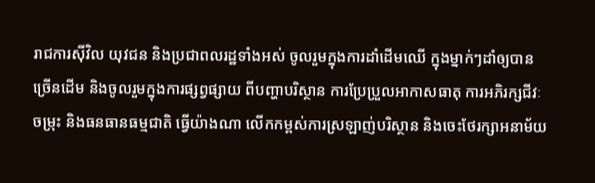រាជការស៊ីវិល យុវជន និងប្រជាពលរដ្ឋទាំងអស់ ចូលរួមក្នុងការដាំដើមឈើ ក្នុងម្នាក់ៗដាំឲ្យបានច្រើនដើម និងចូលរួមក្នុងការផ្សព្វផ្សាយ ពីបញ្ហាបរិស្ថាន ការប្រែប្រួលអាកាសធាតុ ការអភិរក្សជីវៈចម្រុះ និងធនធានធម្មជាតិ ធ្វើយ៉ាងណា លើកកម្ពស់ការស្រឡាញ់បរិស្ថាន និងចេះថែរក្សាអនាម័យ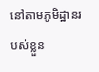នៅតាមភូមិដ្ឋានរបស់ខ្លួន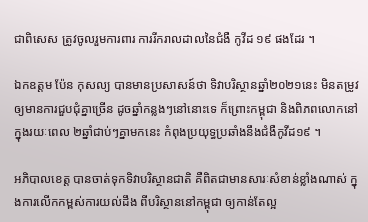ជាពិសេស ត្រូវចូលរួមការពារ ការរីករាលដាលនៃជំងឺ កូវីដ ១៩ ផងដែរ ។

ឯកឧត្តម ប៉ែន កុសល្យ បានមានប្រសាសន៍ថា ទិវាបរិស្ថានឆ្នាំ២០២១នេះ មិនតម្រូវឲ្យមានការជួបជុំគ្នាច្រើន ដូចឆ្នាំកន្លងៗនៅនោះទេ ក៏ព្រោះកម្ពុជា និងពិភពលោកនៅក្នុងរយៈពេល ២ឆ្នាំជាប់ៗគ្នាមកនេះ កំពុងប្រយុទ្ធប្រឆាំងនឹងជំងឺកូវីដ១៩ ។

អភិបាលខេត្ត បានចាត់ទុកទិវាបរិស្ថានជាតិ គឺពិតជាមានសារៈសំខាន់ខ្លាំងណាស់ ក្នុងការលើកកម្ពស់ការយល់ដឹង ពីបរិស្ថាននៅកម្ពុជា ឲ្យកាន់តែល្អ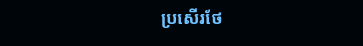ប្រសើរថែ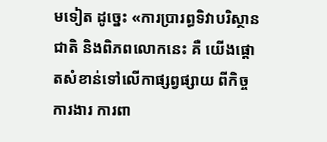មទៀត ដូច្នេះ «ការប្រារព្ធទិវាបរិស្ថានជាតិ និងពិភពលោកនេះ គឺ យើងផ្តោតសំខាន់ទៅលើកាផ្សព្វផ្សាយ ពីកិច្ចការងារ ការពា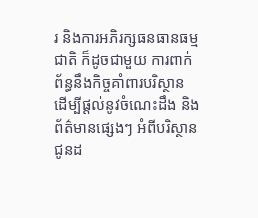រ និងការអភិរក្សធនធានធម្មជាតិ ក៏ដូចជាមួយ ការពាក់ព័ន្ធនឹងកិច្ចគាំពារបរិស្ថាន ដើម្បីផ្ដល់នូវចំណេះដឹង និងព័ត៌មានផ្សេងៗ អំពីបរិស្ថាន ជូនដ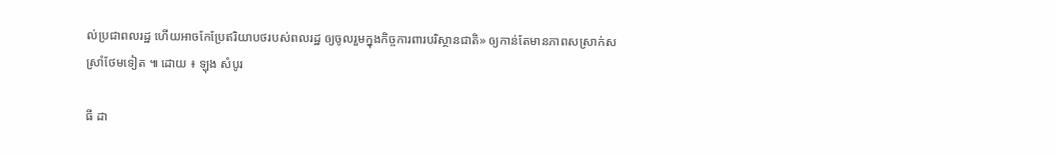ល់ប្រជាពលរដ្ឋ ហើយអាចកែប្រែឥរិយាបថរបស់ពលរដ្ឋ ឲ្យចូលរួមក្នុងកិច្ចការពារបរិស្ថានជាតិ» ឲ្យកាន់តែមានភាពសស្រាក់សស្រាំថែមទៀត ៕ ដោយ ៖ ឡុង សំបូរ

ធី ដា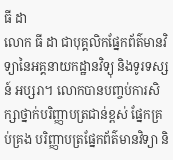ធី ដា
លោក ធី ដា ជាបុគ្គលិកផ្នែកព័ត៌មានវិទ្យានៃអគ្គនាយកដ្ឋានវិទ្យុ និងទូរទស្សន៍ អប្សរា។ លោកបានបញ្ចប់ការសិក្សាថ្នាក់បរិញ្ញាបត្រជាន់ខ្ពស់ ផ្នែកគ្រប់គ្រង បរិញ្ញាបត្រផ្នែកព័ត៌មានវិទ្យា និ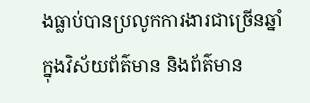ងធ្លាប់បានប្រលូកការងារជាច្រើនឆ្នាំ ក្នុងវិស័យព័ត៌មាន និងព័ត៌មាន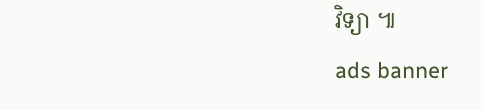វិទ្យា ៕
ads banner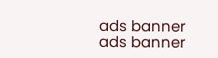ads banner
ads banner